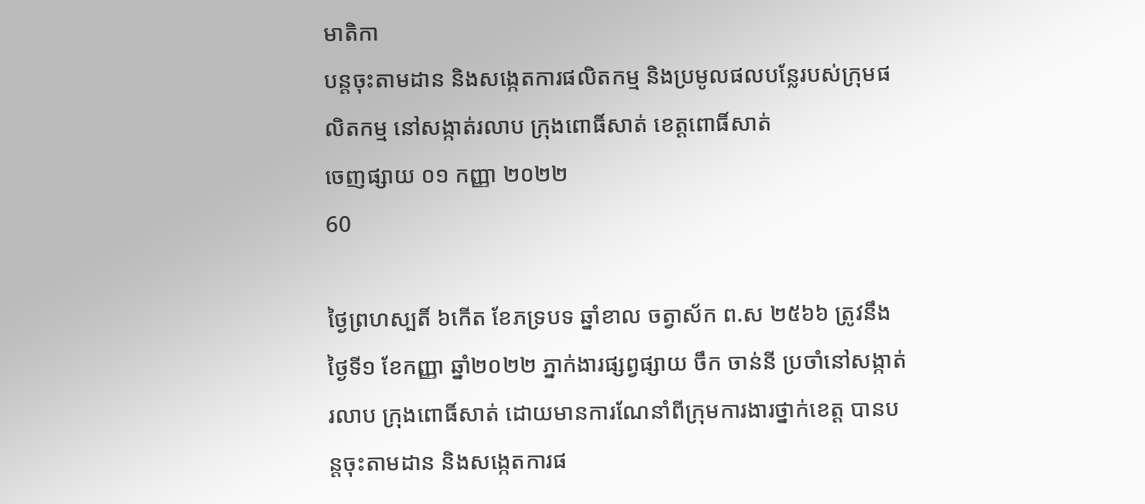មាតិកា
បន្តចុះតាមដាន និងសង្កេតការផលិតកម្ម និងប្រមូលផលបន្លែរបស់ក្រុមផលិតកម្ម នៅសង្កាត់រលាប ក្រុងពោធិ៍សាត់ ខេត្តពោធិ៍សាត់
ចេញផ្សាយ ០១ កញ្ញា ២០២២
60

ថ្ងៃព្រហស្បតិ៍ ៦កើត ខែភទ្របទ ឆ្នាំខាល ចត្វាស័ក ព.ស ២៥៦៦ ត្រូវនឹង ថ្ងៃទី១ ខែកញ្ញា ឆ្នាំ២០២២ ភ្នាក់ងារផ្សព្វផ្សាយ ចឹក ចាន់នី ប្រចាំនៅសង្កាត់រលាប ក្រុងពោធិ៍សាត់ ដោយមានការណែនាំពីក្រុមការងារថ្នាក់ខេត្ត បានបន្តចុះតាមដាន និងសង្កេតការផ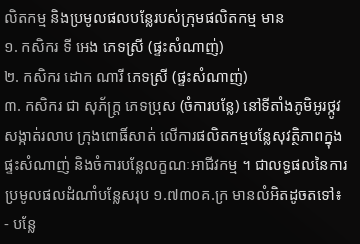លិតកម្ម និងប្រមូលផលបន្លែរបស់ក្រុមផលិតកម្ម មាន
១. កសិករ ទី អេង ភេទស្រី (ផ្ទះសំណាញ់)
២. កសិករ ដោក ណារី ភេទស្រី (ផ្ទះសំណាញ់)
៣. កសិករ ជា សុភ័ក្រ្ត ភេទប្រុស (ចំការបន្លែ) នៅទីតាំងភូមិអូរថ្កូវ សង្កាត់រលាប ក្រុងពោធិ៍សាត់ លើការផលិតកម្មបន្លែសុវត្ថិភាពក្នុងផ្ទះសំណាញ់ និងចំការបន្លែលក្ខណៈអាជីវកម្ម ។ ជាលទ្ធផលនៃការប្រមូលផលដំណាំបន្លែសរុប ១.៧៣០គ.ក្រ មានលំអិតដូចតទៅ៖
- បន្លែ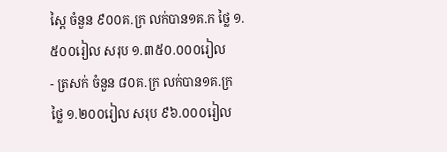ស្ពៃ ចំនួន ៩០០គ.ក្រ លក់បាន១គ.ក ថ្លៃ ១.៥០០រៀល សរុប ១.៣៥០.០០០រៀល
- ត្រសក់ ចំនួន ៨០គ.ក្រ លក់បាន១គ.ក្រ ថ្លៃ ១.២០០រៀល សរុប ៩៦.០០០រៀល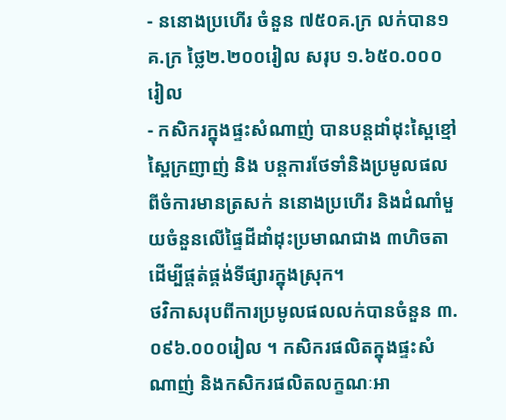- ននោងប្រហើរ ចំនួន ៧៥០គ.ក្រ លក់បាន១គ.ក្រ ថ្លៃ២.២០០រៀល សរុប ១.៦៥០.០០០រៀល
- កសិករក្នុងផ្ទះសំណាញ់ បានបន្តដាំដុះស្ពៃខ្មៅ ស្ពៃក្រញាញ់ និង បន្តការថែទាំនិងប្រមូលផលពីចំការមានត្រសក់ ននោងប្រហើរ និងដំណាំមួយចំនួនលើផ្ទៃដីដាំដុះប្រមាណជាង ៣ហិចតា ដើម្បីផ្តត់ផ្គង់ទីផ្សារក្នុងស្រុក។
ថវិកាសរុបពីការប្រមូលផលលក់បានចំនួន ៣.០៩៦.០០០រៀល ។ កសិករផលិតក្នុងផ្ទះសំណាញ់ និងកសិករផលិតលក្ខណៈអា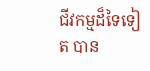ជីវកម្មដ៏ទៃទៀត បាន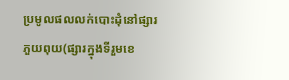ប្រមូលផលលក់បោះដុំនៅផ្សារភួយពុយ(ផ្សារក្នុងទីរួមខេ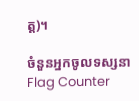ត្ត)។

ចំនួនអ្នកចូលទស្សនា
Flag Counter